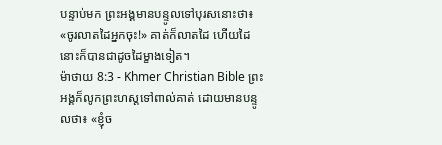បន្ទាប់មក ព្រះអង្គមានបន្ទូលទៅបុរសនោះថា៖ «ចូរលាតដៃអ្នកចុះ!» គាត់ក៏លាតដៃ ហើយដៃនោះក៏បានជាដូចដៃម្ខាងទៀត។
ម៉ាថាយ 8:3 - Khmer Christian Bible ព្រះអង្គក៏លូកព្រះហស្ដទៅពាល់គាត់ ដោយមានបន្ទូលថា៖ «ខ្ញុំច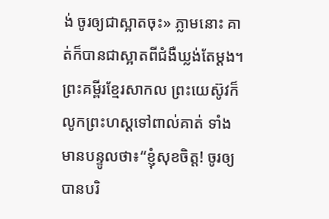ង់ ចូរឲ្យជាស្អាតចុះ» ភ្លាមនោះ គាត់ក៏បានជាស្អាតពីជំងឺឃ្លង់តែម្ដង។ ព្រះគម្ពីរខ្មែរសាកល ព្រះយេស៊ូវក៏លូកព្រះហស្តទៅពាល់គាត់ ទាំងមានបន្ទូលថា៖“ខ្ញុំសុខចិត្ត! ចូរឲ្យបានបរិ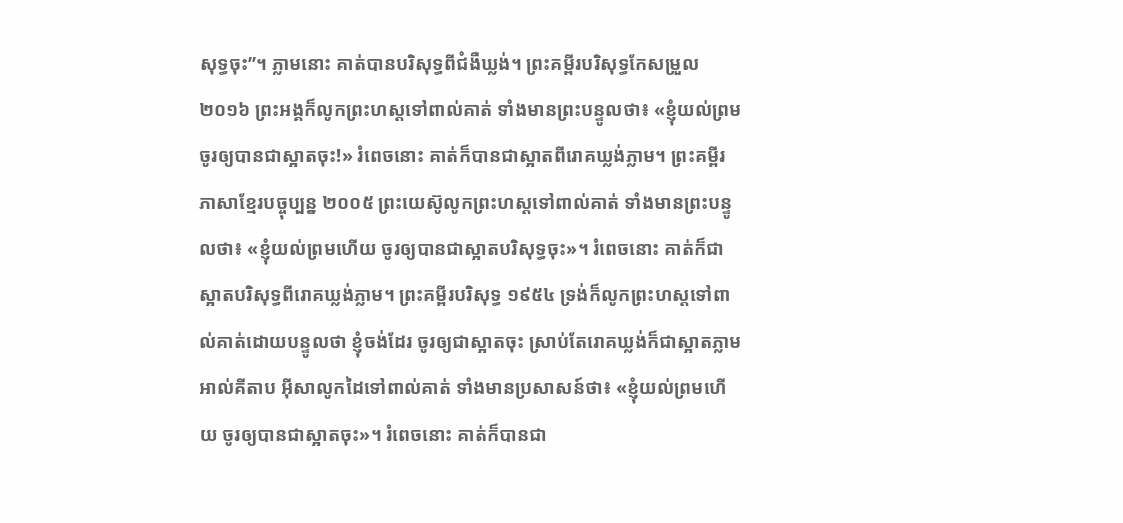សុទ្ធចុះ”។ ភ្លាមនោះ គាត់បានបរិសុទ្ធពីជំងឺឃ្លង់។ ព្រះគម្ពីរបរិសុទ្ធកែសម្រួល ២០១៦ ព្រះអង្គក៏លូកព្រះហស្តទៅពាល់គាត់ ទាំងមានព្រះបន្ទូលថា៖ «ខ្ញុំយល់ព្រម ចូរឲ្យបានជាស្អាតចុះ!» រំពេចនោះ គាត់ក៏បានជាស្អាតពីរោគឃ្លង់ភ្លាម។ ព្រះគម្ពីរភាសាខ្មែរបច្ចុប្បន្ន ២០០៥ ព្រះយេស៊ូលូកព្រះហស្ដទៅពាល់គាត់ ទាំងមានព្រះបន្ទូលថា៖ «ខ្ញុំយល់ព្រមហើយ ចូរឲ្យបានជាស្អាតបរិសុទ្ធចុះ»។ រំពេចនោះ គាត់ក៏ជាស្អាតបរិសុទ្ធពីរោគឃ្លង់ភ្លាម។ ព្រះគម្ពីរបរិសុទ្ធ ១៩៥៤ ទ្រង់ក៏លូកព្រះហស្តទៅពាល់គាត់ដោយបន្ទូលថា ខ្ញុំចង់ដែរ ចូរឲ្យជាស្អាតចុះ ស្រាប់តែរោគឃ្លង់ក៏ជាស្អាតភ្លាម អាល់គីតាប អ៊ីសាលូកដៃទៅពាល់គាត់ ទាំងមានប្រសាសន៍ថា៖ «ខ្ញុំយល់ព្រមហើយ ចូរឲ្យបានជាស្អាតចុះ»។ រំពេចនោះ គាត់ក៏បានជា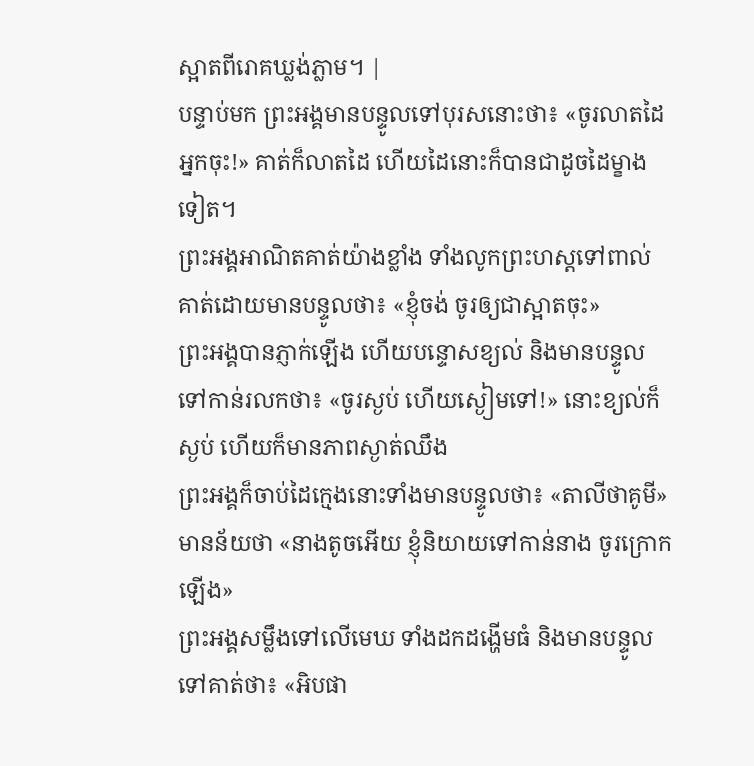ស្អាតពីរោគឃ្លង់ភ្លាម។ |
បន្ទាប់មក ព្រះអង្គមានបន្ទូលទៅបុរសនោះថា៖ «ចូរលាតដៃអ្នកចុះ!» គាត់ក៏លាតដៃ ហើយដៃនោះក៏បានជាដូចដៃម្ខាងទៀត។
ព្រះអង្គអាណិតគាត់យ៉ាងខ្លាំង ទាំងលូកព្រះហស្ដទៅពាល់គាត់ដោយមានបន្ទូលថា៖ «ខ្ញុំចង់ ចូរឲ្យជាស្អាតចុះ»
ព្រះអង្គបានភ្ញាក់ឡើង ហើយបន្ទោសខ្យល់ និងមានបន្ទូលទៅកាន់រលកថា៖ «ចូរស្ងប់ ហើយស្ងៀមទៅ!» នោះខ្យល់ក៏ស្ងប់ ហើយក៏មានភាពស្ងាត់ឈឹង
ព្រះអង្គក៏ចាប់ដៃក្មេងនោះទាំងមានបន្ទូលថា៖ «តាលីថាគូមី» មានន័យថា «នាងតូចអើយ ខ្ញុំនិយាយទៅកាន់នាង ចូរក្រោកឡើង»
ព្រះអង្គសម្លឹងទៅលើមេឃ ទាំងដកដង្ហើមធំ និងមានបន្ទូលទៅគាត់ថា៖ «អិបផា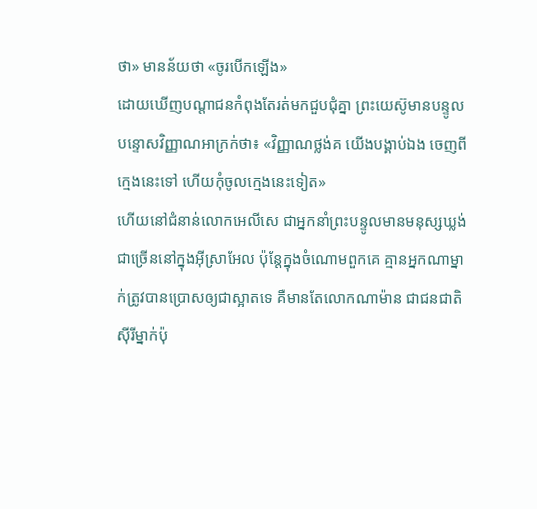ថា» មានន័យថា «ចូរបើកឡើង»
ដោយឃើញបណ្ដាជនកំពុងតែរត់មកជួបជុំគ្នា ព្រះយេស៊ូមានបន្ទូលបន្ទោសវិញ្ញាណអាក្រក់ថា៖ «វិញ្ញាណថ្លង់គ យើងបង្គាប់ឯង ចេញពីក្មេងនេះទៅ ហើយកុំចូលក្មេងនេះទៀត»
ហើយនៅជំនាន់លោកអេលីសេ ជាអ្នកនាំព្រះបន្ទូលមានមនុស្សឃ្លង់ជាច្រើននៅក្នុងអ៊ីស្រាអែល ប៉ុន្ដែក្នុងចំណោមពួកគេ គ្មានអ្នកណាម្នាក់ត្រូវបានប្រោសឲ្យជាស្អាតទេ គឺមានតែលោកណាម៉ាន ជាជនជាតិស៊ីរីម្នាក់ប៉ុ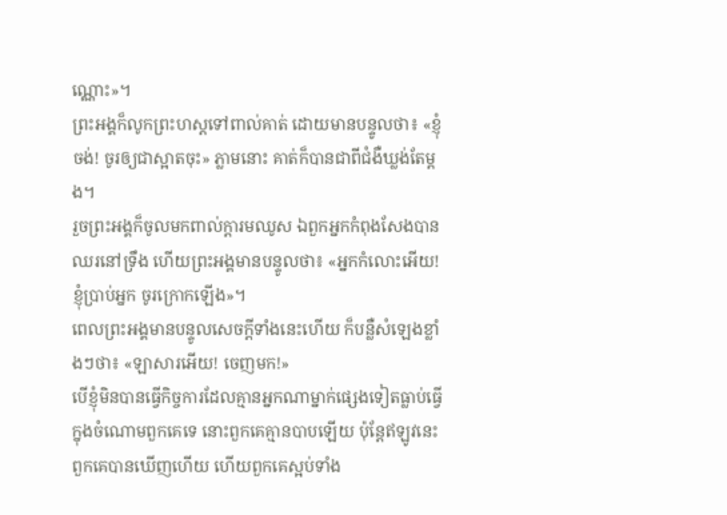ណ្ណោះ»។
ព្រះអង្គក៏លូកព្រះហស្ដទៅពាល់គាត់ ដោយមានបន្ទូលថា៖ «ខ្ញុំចង់! ចូរឲ្យជាស្អាតចុះ» ភ្លាមនោះ គាត់ក៏បានជាពីជំងឺឃ្លង់តែម្ដង។
រួចព្រះអង្គក៏ចូលមកពាល់ក្ដារមឈូស ឯពួកអ្នកកំពុងសែងបានឈរនៅទ្រឹង ហើយព្រះអង្គមានបន្ទូលថា៖ «អ្នកកំលោះអើយ! ខ្ញុំប្រាប់អ្នក ចូរក្រោកឡើង»។
ពេលព្រះអង្គមានបន្ទូលសេចក្ដីទាំងនេះហើយ ក៏បន្លឺសំឡេងខ្លាំងៗថា៖ «ឡាសារអើយ! ចេញមក!»
បើខ្ញុំមិនបានធ្វើកិច្ចការដែលគ្មានអ្នកណាម្នាក់ផ្សេងទៀតធ្លាប់ធ្វើក្នុងចំណោមពួកគេទេ នោះពួកគេគ្មានបាបឡើយ ប៉ុន្ដែឥឡូវនេះ ពួកគេបានឃើញហើយ ហើយពួកគេស្អប់ទាំង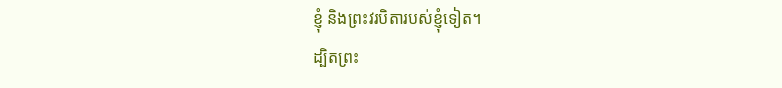ខ្ញុំ និងព្រះវរបិតារបស់ខ្ញុំទៀត។
ដ្បិតព្រះ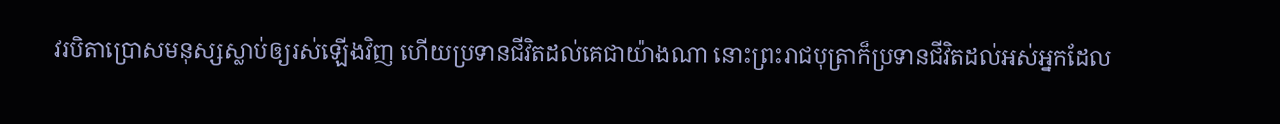វរបិតាប្រោសមនុស្សស្លាប់ឲ្យរស់ឡើងវិញ ហើយប្រទានជីវិតដល់គេជាយ៉ាងណា នោះព្រះរាជបុត្រាក៏ប្រទានជីវិតដល់អស់អ្នកដែល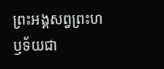ព្រះអង្គសព្វព្រះហឫទ័យជា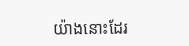យ៉ាងនោះដែរ